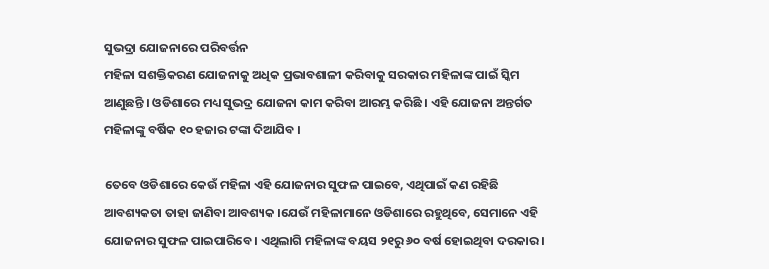ସୁଭଦ୍ରା ଯୋଜନାରେ ପରିବର୍ତ୍ତନ
ମହିଳା ସଶକ୍ତିକରଣ ଯୋଜନାକୁ ଅଧିକ ପ୍ରଭାବଶାଳୀ କରିବାକୁ ସରକାର ମହିଳାଙ୍କ ପାଇଁ ସ୍କିମ ଆଣୁଛନ୍ତି । ଓଡିଶାରେ ମଧ୍ୟ ସୁଭଦ୍ର ଯୋଜନା କାମ କରିବା ଆରମ୍ଭ କରିଛି । ଏହି ଯୋଜନା ଅନ୍ତର୍ଗତ ମହିଳାଙ୍କୁ ବର୍ଷିକ ୧୦ ହଜାର ଟଙ୍କା ଦିଆଯିବ ।

ତେବେ ଓଡିଶାରେ କେଉଁ ମହିଳା ଏହି ଯୋଜନାର ସୁଫଳ ପାଇବେ, ଏଥିପାଇଁ କଣ ରହିଛି ଆବଶ୍ୟକତା ତାହା ଜାଣିବା ଆବଶ୍ୟକ ।ଯେଉଁ ମହିଳାମାନେ ଓଡିଶାରେ ରହୁଥିବେ, ସେମାନେ ଏହି ଯୋଜନାର ସୁଫଳ ପାଇପାରିବେ । ଏଥିଲାଗି ମହିଳାଙ୍କ ବୟସ ୨୧ରୁ ୬୦ ବର୍ଷ ହୋଇଥିବା ଦରକାର ।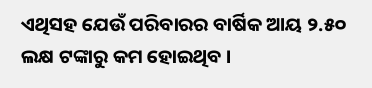ଏଥିସହ ଯେଉଁ ପରିବାରର ବାର୍ଷିକ ଆୟ ୨.୫୦ ଲକ୍ଷ ଟଙ୍କାରୁ କମ ହୋଇଥିବ ।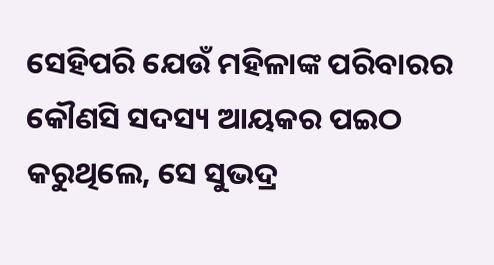ସେହିପରି ଯେଉଁ ମହିଳାଙ୍କ ପରିବାରର କୌଣସି ସଦସ୍ୟ ଆୟକର ପଇଠ କରୁଥିଲେ, ସେ ସୁଭଦ୍ର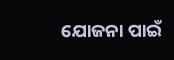ଯୋଜନା ପାଇଁ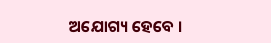ଅଯୋଗ୍ୟ ହେବେ ।